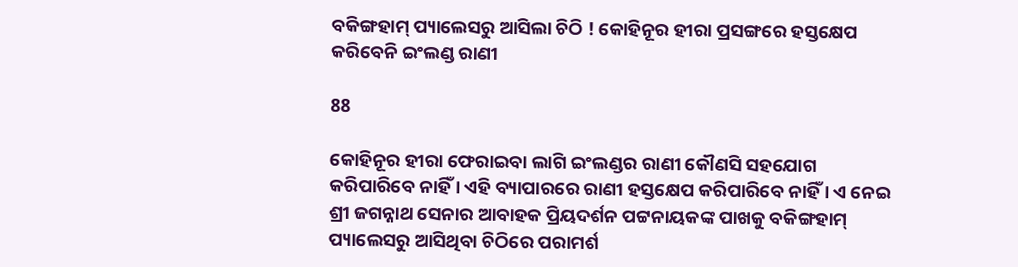ବକିଙ୍ଗହାମ୍ ପ୍ୟାଲେସରୁ ଆସିଲା ଚିଠି ! କୋହିନୂର ହୀରା ପ୍ରସଙ୍ଗରେ ହସ୍ତକ୍ଷେପ କରିବେନି ଇଂଲଣ୍ଡ ରାଣୀ

88

କୋହିନୂର ହୀରା ଫେରାଇବା ଲାଗି ଇଂଲଣ୍ଡର ରାଣୀ କୌଣସି ସହଯୋଗ କରିପାରିବେ ନାହିଁ । ଏହି ବ୍ୟାପାରରେ ରାଣୀ ହସ୍ତକ୍ଷେପ କରିପାରିବେ ନାହିଁ । ଏ ନେଇ ଶ୍ରୀ ଜଗନ୍ନାଥ ସେନାର ଆବାହକ ପ୍ରିୟଦର୍ଶନ ପଟ୍ଟନାୟକଙ୍କ ପାଖକୁ ବକିଙ୍ଗହାମ୍ ପ୍ୟାଲେସରୁ ଆସିଥିବା ଚିଠିରେ ପରାମର୍ଶ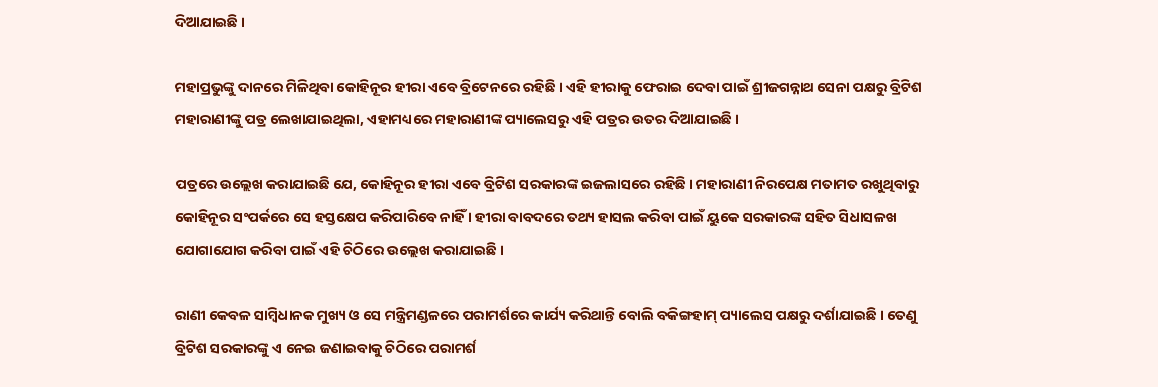ଦିଆଯାଇଛି ।

ମହାପ୍ରଭୁଙ୍କୁ ଦାନରେ ମିଳିଥିବା କୋହିନୂର ହୀରା ଏବେ ବ୍ରିଟେନରେ ରହିଛି । ଏହି ହୀରାକୁ ଫେରାଇ ଦେବା ପାଇଁ ଶ୍ରୀଜଗନ୍ନାଥ ସେନା ପକ୍ଷରୁ ବ୍ରିଟିଶ ମହାରାଣୀଙ୍କୁ ପତ୍ର ଲେଖାଯାଇଥିଲା, ଏହାମଧ୍ୟରେ ମହାରାଣୀଙ୍କ ପ୍ୟାଲେସରୁ ଏହି ପତ୍ରର ଉତର ଦିଆଯାଇଛି ।

ପତ୍ରରେ ଉଲ୍ଲେଖ କରାଯାଇଛି ଯେ, କୋହିନୂର ହୀରା ଏବେ ବ୍ରିଟିଶ ସରକାରଙ୍କ ଇଜଲାସରେ ରହିଛି । ମହାରାଣୀ ନିରପେକ୍ଷ ମତାମତ ରଖୁଥିବାରୁ କୋହିନୂର ସଂପର୍କରେ ସେ ହସ୍ତକ୍ଷେପ କରିପାରିବେ ନାହିଁ । ହୀରା ବାବଦରେ ତଥ୍ୟ ହାସଲ କରିବା ପାଇଁ ୟୁକେ ସରକାରଙ୍କ ସହିତ ସିଧାସଳଖ ଯୋଗାଯୋଗ କରିବା ପାଇଁ ଏହି ଚିଠିରେ ଉଲ୍ଲେଖ କରାଯାଇଛି ।

ରାଣୀ କେବଳ ସାମ୍ବିଧାନକ ମୁଖ୍ୟ ଓ ସେ ମନ୍ତ୍ରିମଣ୍ଡଳରେ ପରାମର୍ଶରେ କାର୍ଯ୍ୟ କରିଥାନ୍ତି ବୋଲି ବକିଙ୍ଗହାମ୍ ପ୍ୟାଲେସ ପକ୍ଷରୁ ଦର୍ଶାଯାଇଛି । ତେଣୁ ବ୍ରିଟିଶ ସରକାରଙ୍କୁ ଏ ନେଇ ଜଣାଇବାକୁ ଚିଠିରେ ପରାମର୍ଶ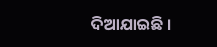ଦିଆଯାଇଛି ।